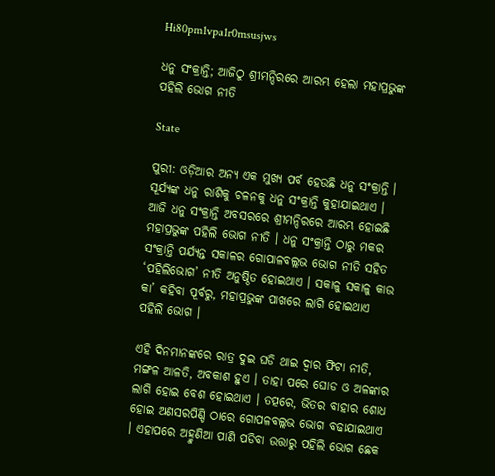Hi80pm1vpa1r0msusjws

ଧନୁ ସଂକ୍ରାନ୍ତି; ଆଜିଠୁ ଶ୍ରୀମନ୍ଦିରରେ ଆରମ୍ଭ ହେଲା ମହାପ୍ରଭୁଙ୍କ ପହିଲି ଭୋଗ ନୀତି

State

ପୁରୀ: ଓଡ଼ିଆର ଅନ୍ୟ ଏକ ମୁଖ୍ୟ ପର୍ବ ହେଉଛି ଧନୁ ସଂକ୍ରାନ୍ତି । ସୂର୍ଯ୍ୟଙ୍କ ଧନୁ ରାଶିକୁ ଚଳନକୁ ଧନୁ ସଂକ୍ରାନ୍ତି କୁହାଯାଇଥାଏ । ଆଜି ଧନୁ ସଂକ୍ରାନ୍ତି ଅବସରରେ ଶ୍ରୀମନ୍ଦିରରେ ଆରମ୍ଭ ହୋଇଛି ମହାପ୍ରଭୁଙ୍କ ପହିଲି ଭୋଗ ନୀତି । ଧନୁ ସଂକ୍ରାନ୍ତି ଠାରୁ ମକର ସଂକ୍ରାନ୍ତି ପର୍ଯ୍ୟନ୍ତ ସକାଳର ଗୋପାଳବଲ୍ଲଭ ଭୋଗ ନୀତି ସହିତ ‘ପହିଲିଭୋଗ’ ନୀତି ଅନୁଷ୍ଠିତ ହୋଇଥାଏ । ସକାଳୁ ସକାଳୁ କାଉ କା’ କହିବା ପୂର୍ବରୁ, ମହାପ୍ରଭୁଙ୍କ ପାଖରେ ଲାଗି ହୋଇଥାଏ ପହିଲି ଭୋଗ ।

ଏହି ଦିନମାନଙ୍କରେ ରାତ୍ର ଦୁଇ ଘଡି ଥାଇ ଦ୍ୱାର ଫିଟା ନୀତି, ମଙ୍ଗଳ ଆଳତି, ଅବକାଶ ହୁଏ । ତାହା ପରେ ଘୋଡ ଓ ଅଳଙ୍କାର ଲାଗି ହୋଇ ବେଶ ହୋଇଥାଏ । ତତ୍ପରେ, ଭିତର ବାହାର ଶୋଧ ହୋଇ ଅଣସରପିଣ୍ଡି ଠାରେ ଗୋପଳବଲ୍ଲଭ ଭୋଗ ବଢାଯାଇଥାଏ । ଏହାପରେ ଅହ୍ମୁଣିଆ ପାଣି ପଡିବା ଉତ୍ତାରୁ ପହିଲି ଭୋଗ ଛେକ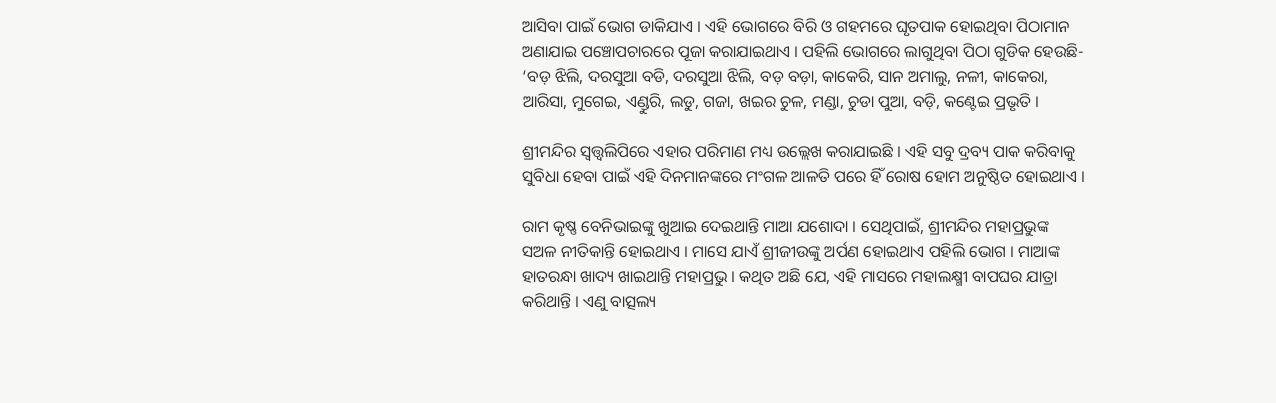ଆସିବା ପାଇଁ ଭୋଗ ଡାକିଯାଏ । ଏହି ଭୋଗରେ ବିରି ଓ ଗହମରେ ଘୃତପାକ ହୋଇଥିବା ପିଠାମାନ ଅଣାଯାଇ ପଞ୍ଚୋପଚାରରେ ପୂଜା କରାଯାଇଥାଏ । ପହିଲି ଭୋଗରେ ଲାଗୁଥିବା ପିଠା ଗୁଡିକ ହେଉଛି- ‘ବଡ଼ ଝିଲି, ଦରସୁଆ ବଡି, ଦରସୁଆ ଝିଲି, ବଡ଼ ବଡ଼ା, କାକେରି, ସାନ ଅମାଲୁ, ନଳୀ, କାକେରା, ଆରିସା, ମୁଗେଇ, ଏଣ୍ଡୁରି, ଲଡୁ, ଗଜା, ଖଇର ଚୁଳ, ମଣ୍ଡା, ଚୁଡା ପୁଆ, ବଡ଼ି, କଣ୍ଟେଇ ପ୍ରଭୃତି ।

ଶ୍ରୀମନ୍ଦିର ସ୍ୱତ୍ତ୍ୱଲିପିରେ ଏହାର ପରିମାଣ ମଧ୍ୟ ଉଲ୍ଲେଖ କରାଯାଇଛି । ଏହି ସବୁ ଦ୍ରବ୍ୟ ପାକ କରିବାକୁ ସୁବିଧା ହେବା ପାଇଁ ଏହି ଦିନମାନଙ୍କରେ ମଂଗଳ ଆଳତି ପରେ ହିଁ ରୋଷ ହୋମ ଅନୁଷ୍ଠିତ ହୋଇଥାଏ ।

ରାମ କୃଷ୍ଣ ବେନିଭାଇଙ୍କୁ ଖୁଆଇ ଦେଇଥାନ୍ତି ମାଆ ଯଶୋଦା । ସେଥିପାଇଁ, ଶ୍ରୀମନ୍ଦିର ମହାପ୍ରଭୁଙ୍କ ସଅଳ ନୀତିକାନ୍ତି ହୋଇଥାଏ । ମାସେ ଯାଏଁ ଶ୍ରୀଜୀଉଙ୍କୁ ଅର୍ପଣ ହୋଇଥାଏ ପହିଲି ଭୋଗ । ମାଆଙ୍କ ହାତରନ୍ଧା ଖାଦ୍ୟ ଖାଇଥାନ୍ତି ମହାପ୍ରଭୁ । କଥିତ ଅଛି ଯେ, ଏହି ମାସରେ ମହାଲକ୍ଷ୍ମୀ ବାପଘର ଯାତ୍ରା କରିଥାନ୍ତି । ଏଣୁ ବାତ୍ସଲ୍ୟ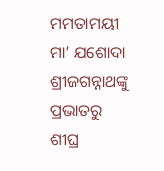ମମତାମୟୀ ମା’ ଯଶୋଦା ଶ୍ରୀଜଗନ୍ନାଥଙ୍କୁ ପ୍ରଭାତରୁ ଶୀଘ୍ର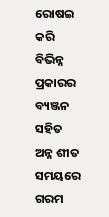ରୋଷଇ କରି ବିଭିନ୍ନ ପ୍ରକାରର ବ୍ୟଞ୍ଜନ ସହିତ ଅନ୍ନ ଶୀତ ସମୟରେ ଗରମ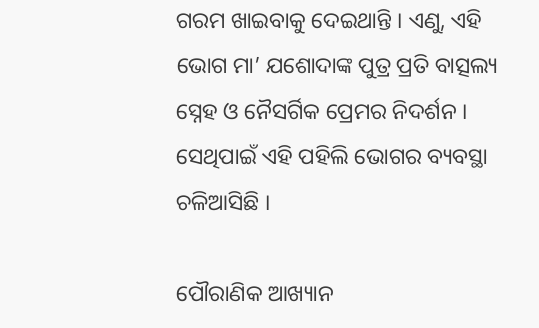ଗରମ ଖାଇବାକୁ ଦେଇଥାନ୍ତି । ଏଣୁ, ଏହି ଭୋଗ ମା’ ଯଶୋଦାଙ୍କ ପୁତ୍ର ପ୍ରତି ବାତ୍ସଲ୍ୟ ସ୍ନେହ ଓ ନୈସର୍ଗିକ ପ୍ରେମର ନିଦର୍ଶନ । ସେଥିପାଇଁ ଏହି ପହିଲି ଭୋଗର ବ୍ୟବସ୍ଥା ଚଳିଆସିଛି ।

ପୌରାଣିକ ଆଖ୍ୟାନ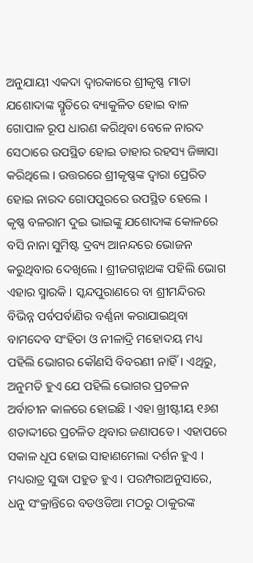ଅନୁଯାୟୀ ଏକଦା ଦ୍ୱାରକାରେ ଶ୍ରୀକୃଷ୍ଣ ମାତା ଯଶୋଦାଙ୍କ ସ୍ମୃତିରେ ବ୍ୟାକୁଳିତ ହୋଇ ବାଳ ଗୋପାଳ ରୂପ ଧାରଣ କରିଥିବା ବେଳେ ନାରଦ ସେଠାରେ ଉପସ୍ଥିତ ହୋଇ ତାହାର ରହସ୍ୟ ଜିଜ୍ଞାସା କରିଥିଲେ । ଉତ୍ତରରେ ଶ୍ରୀକୃଷ୍ଣଙ୍କ ଦ୍ୱାରା ପ୍ରେରିତ ହୋଇ ନାରଦ ଗୋପପୁରରେ ଉପସ୍ଥିତ ହେଲେ । କୃଷ୍ଣ ବଳରାମ ଦୁଇ ଭାଇଙ୍କୁ ଯଶୋଦାଙ୍କ କୋଳରେ ବସି ନାନା ସୁମିଷ୍ଟ ଦ୍ରବ୍ୟ ଆନନ୍ଦରେ ଭୋଜନ କରୁଥିବାର ଦେଖିଲେ । ଶ୍ରୀଜଗନ୍ନାଥଙ୍କ ପହିଲି ଭୋଗ ଏହାର ସ୍ମାରକି । ସ୍କନ୍ଦପୁରାଣରେ ବା ଶ୍ରୀମନ୍ଦିରର ବିଭିନ୍ନ ପର୍ବପର୍ବାଣିର ବର୍ଣ୍ଣନା କରାଯାଇଥିବା ବାମଦେବ ସଂହିତା ଓ ନୀଳାଦ୍ରି ମହୋଦୟ ମଧ୍ୟ ପହିଲି ଭୋଗର କୌଣସି ବିବରଣୀ ନାହିଁ । ଏଥିରୁ, ଅନୁମତି ହୁଏ ଯେ ପହିଲି ଭୋଗର ପ୍ରଚଳନ ଅର୍ବାଚୀନ କାଳରେ ହୋଇଛି । ଏହା ଖ୍ରୀଷ୍ଟୀୟ ୧୬ଶ ଶତାଦ୍ଦୀରେ ପ୍ରଚଳିତ ଥିବାର ଜଣାପଡେ । ଏହାପରେ ସକାଳ ଧୂପ ହୋଇ ସାହାଣମେଲା ଦର୍ଶନ ହୁଏ । ମଧ୍ୟରାତ୍ର ସୁଦ୍ଧା ପହୁଡ ହୁଏ । ପରମ୍ପରାଅନୁସାରେ, ଧନୁ ସଂକ୍ରାନ୍ତିରେ ବଡଓଡିଆ ମଠରୁ ଠାକୁରଙ୍କ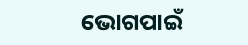ଭୋଗପାଇଁ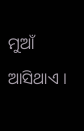ମୁଆଁ ଆସିଥାଏ ।